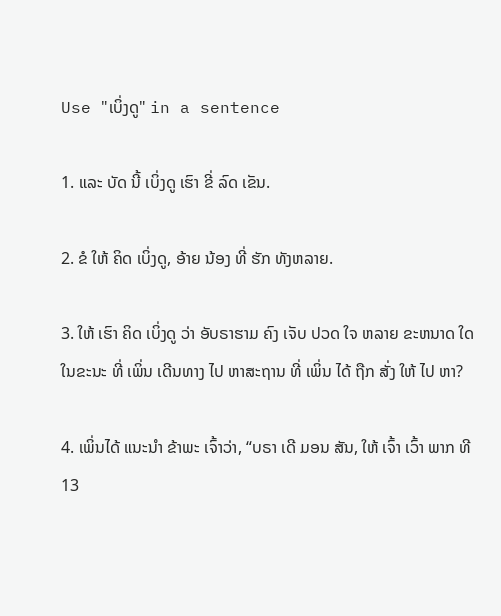Use "ເບິ່ງດູ" in a sentence

1. ແລະ ບັດ ນີ້ ເບິ່ງດູ ເຮົາ ຂີ່ ລົດ ເຂັນ.

2. ຂໍ ໃຫ້ ຄິດ ເບິ່ງດູ, ອ້າຍ ນ້ອງ ທີ່ ຮັກ ທັງຫລາຍ.

3. ໃຫ້ ເຮົາ ຄິດ ເບິ່ງດູ ວ່າ ອັບຣາຮາມ ຄົງ ເຈັບ ປວດ ໃຈ ຫລາຍ ຂະຫນາດ ໃດ ໃນຂະນະ ທີ່ ເພິ່ນ ເດີນທາງ ໄປ ຫາສະຖານ ທີ່ ເພິ່ນ ໄດ້ ຖືກ ສັ່ງ ໃຫ້ ໄປ ຫາ?

4. ເພິ່ນໄດ້ ແນະນໍາ ຂ້າພະ ເຈົ້າວ່າ, “ບຣາ ເດີ ມອນ ສັນ, ໃຫ້ ເຈົ້າ ເວົ້າ ພາກ ທີ 13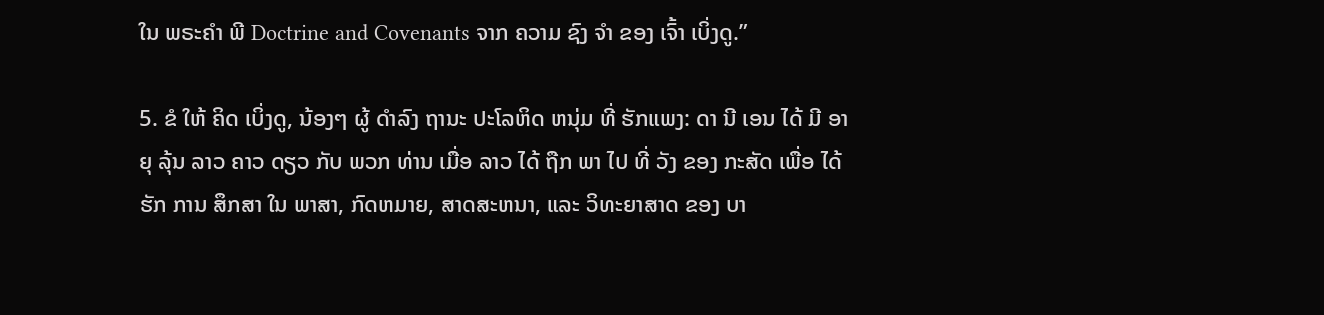ໃນ ພຣະຄໍາ ພີ Doctrine and Covenants ຈາກ ຄວາມ ຊົງ ຈໍາ ຂອງ ເຈົ້າ ເບິ່ງດູ.”

5. ຂໍ ໃຫ້ ຄິດ ເບິ່ງດູ, ນ້ອງໆ ຜູ້ ດໍາລົງ ຖານະ ປະໂລຫິດ ຫນຸ່ມ ທີ່ ຮັກແພງ: ດາ ນີ ເອນ ໄດ້ ມີ ອາຍຸ ລຸ້ນ ລາວ ຄາວ ດຽວ ກັບ ພວກ ທ່ານ ເມື່ອ ລາວ ໄດ້ ຖືກ ພາ ໄປ ທີ່ ວັງ ຂອງ ກະສັດ ເພື່ອ ໄດ້ ຮັກ ການ ສຶກສາ ໃນ ພາສາ, ກົດຫມາຍ, ສາດສະຫນາ, ແລະ ວິທະຍາສາດ ຂອງ ບາ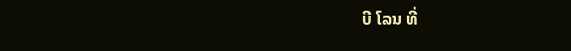ບີ ໂລນ ທີ່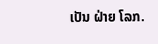ເປັນ ຝ່າຍ ໂລກ.